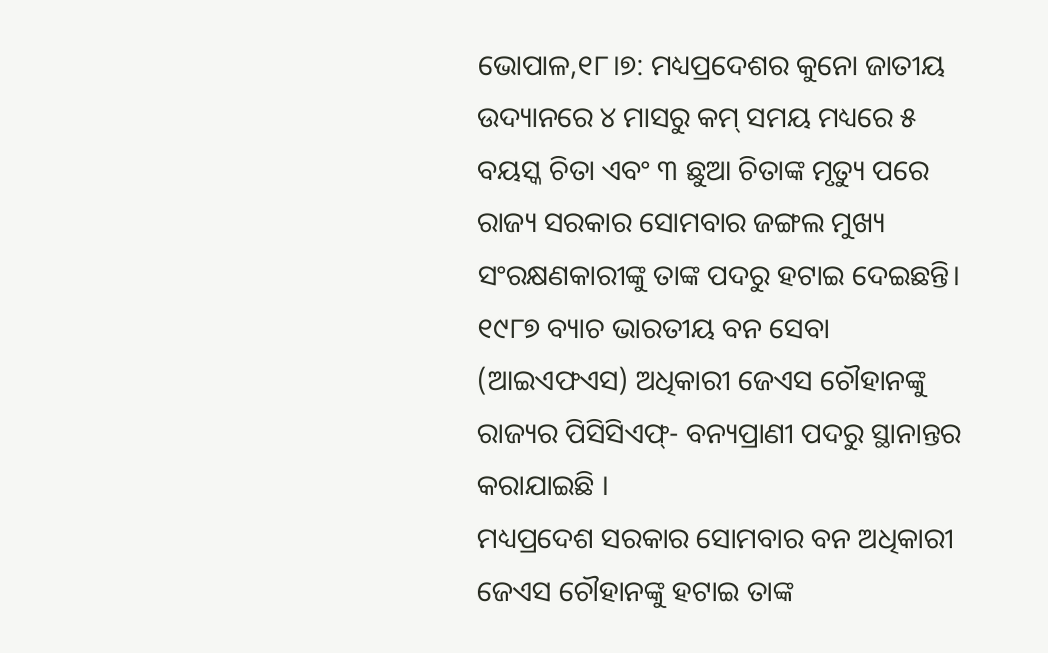ଭୋପାଳ,୧୮।୭: ମଧ୍ୟପ୍ରଦେଶର କୁନୋ ଜାତୀୟ ଉଦ୍ୟାନରେ ୪ ମାସରୁ କମ୍ ସମୟ ମଧ୍ୟରେ ୫ ବୟସ୍କ ଚିତା ଏବଂ ୩ ଛୁଆ ଚିତାଙ୍କ ମୃତ୍ୟୁ ପରେ ରାଜ୍ୟ ସରକାର ସୋମବାର ଜଙ୍ଗଲ ମୁଖ୍ୟ ସଂରକ୍ଷଣକାରୀଙ୍କୁ ତାଙ୍କ ପଦରୁ ହଟାଇ ଦେଇଛନ୍ତି। ୧୯୮୭ ବ୍ୟାଚ ଭାରତୀୟ ବନ ସେବା (ଆଇଏଫଏସ) ଅଧିକାରୀ ଜେଏସ ଚୌହାନଙ୍କୁ ରାଜ୍ୟର ପିସିସିଏଫ୍- ବନ୍ୟପ୍ରାଣୀ ପଦରୁ ସ୍ଥାନାନ୍ତର କରାଯାଇଛି ।
ମଧ୍ୟପ୍ରଦେଶ ସରକାର ସୋମବାର ବନ ଅଧିକାରୀ ଜେଏସ ଚୌହାନଙ୍କୁ ହଟାଇ ତାଙ୍କ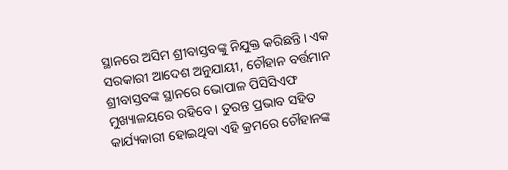ସ୍ଥାନରେ ଅସିମ ଶ୍ରୀବାସ୍ତବଙ୍କୁ ନିଯୁକ୍ତ କରିଛନ୍ତି। ଏକ ସରକାରୀ ଆଦେଶ ଅନୁଯାୟୀ, ଚୌହାନ ବର୍ତ୍ତମାନ ଶ୍ରୀବାସ୍ତବଙ୍କ ସ୍ଥାନରେ ଭୋପାଳ ପିସିସିଏଫ ମୁଖ୍ୟାଳୟରେ ରହିବେ। ତୁରନ୍ତ ପ୍ରଭାବ ସହିତ କାର୍ଯ୍ୟକାରୀ ହୋଇଥିବା ଏହି କ୍ରମରେ ଚୌହାନଙ୍କ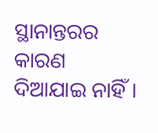ସ୍ଥାନାନ୍ତରର କାରଣ ଦିଆଯାଇ ନାହିଁ।